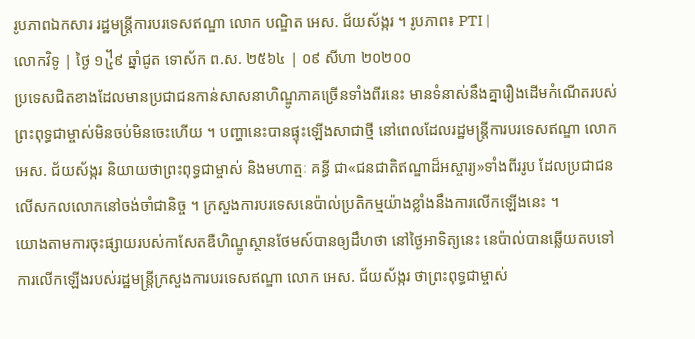រូបភាពឯកសារ រដ្ឋមន្ត្រីការបរទេសឥណ្ឌា លោក បណ្ឌិត អេស. ជ័យស័ង្ករ ។ រូបភាព៖ PTI |
លោកវិទូ | ថ្ងៃ ១᧴៩ ឆ្នាំជូត ទោស័ក ព.ស. ២៥៦៤ | ០៩ សីហា ២០២០០
ប្រទេសជិតខាងដែលមានប្រជាជនកាន់សាសនាហិណ្ឌូភាគច្រើនទាំងពីរនេះ មានទំនាស់នឹងគ្នារឿងដើមកំណើតរបស់ព្រះពុទ្ធជាម្ចាស់មិនចប់មិនចេះហើយ ។ បញ្ហានេះបានផ្ទុះឡើងសាជាថ្មី នៅពេលដែលរដ្ឋមន្ត្រីការបរទេសឥណ្ឌា លោក អេស. ជ័យស័ង្ករ និយាយថាព្រះពុទ្ធជាម្ចាស់ និងមហាត្មៈ គន្ធី ជា«ជនជាតិឥណ្ឌាដ៏អស្ចារ្យ»ទាំងពីររូប ដែលប្រជាជនលើសកលលោកនៅចង់ចាំជានិច្ច ។ ក្រសួងការបរទេសនេប៉ាល់ប្រតិកម្មយ៉ាងខ្លាំងនឹងការលើកឡើងនេះ ។
យោងតាមការចុះផ្សាយរបស់កាសែតឌឺហិណ្ឌូស្ថានថែមស៍បានឲ្យដឹហថា នៅថ្ងៃអាទិត្យនេះ នេប៉ាល់បានឆ្លើយតបទៅការលើកឡើងរបស់រដ្ឋមន្ត្រីក្រសួងការបរទេសឥណ្ឌា លោក អេស. ជ័យស័ង្ករ ថាព្រះពុទ្ធជាម្ចាស់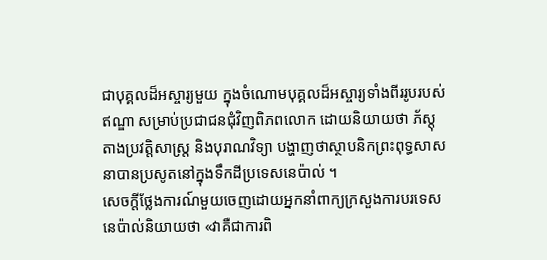ជាបុគ្គលដ៏អស្ចារ្យមួយ ក្នុងចំណោមបុគ្គលដ៏អស្ចារ្យទាំងពីររូបរបស់ឥណ្ឌា សម្រាប់ប្រជាជនជុំវិញពិភពលោក ដោយនិយាយថា ភ័ស្តុតាងប្រវត្តិសាស្ត្រ និងបុរាណវិទ្យា បង្ហាញថាស្ថាបនិកព្រះពុទ្ធសាសនាបានប្រសូតនៅក្នុងទឹកដីប្រទេសនេប៉ាល់ ។
សេចក្តីថ្លែងការណ៍មួយចេញដោយអ្នកនាំពាក្យក្រសួងការបរទេសនេប៉ាល់និយាយថា «វាគឺជាការពិ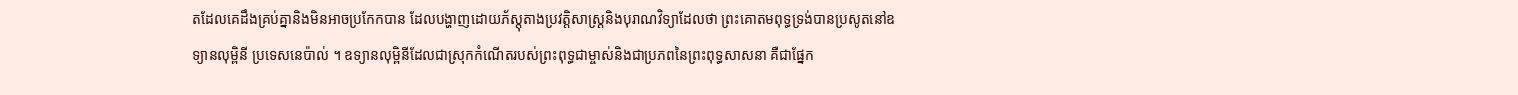តដែលគេដឹងគ្រប់គ្នានិងមិនអាចប្រកែកបាន ដែលបង្ហាញដោយភ័ស្តុតាងប្រវត្តិសាស្រ្តនិងបុរាណវិទ្យាដែលថា ព្រះគោតមពុទ្ធទ្រង់បានប្រសូតនៅឧទ្យានលុម្ពិនី ប្រទេសនេប៉ាល់ ។ ឧទ្យានលុម្ពិនីដែលជាស្រុកកំណើតរបស់ព្រះពុទ្ធជាម្ចាស់និងជាប្រភពនៃព្រះពុទ្ធសាសនា គឺជាផ្នែក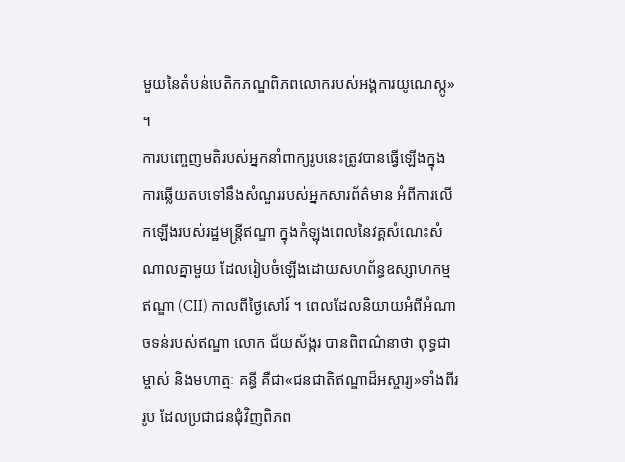មួយនៃតំបន់បេតិកភណ្ឌពិភពលោករបស់អង្គការយូណេស្កូ» ។
ការបញ្ចេញមតិរបស់អ្នកនាំពាក្យរូបនេះត្រូវបានធ្វើឡើងក្នុងការឆ្លើយតបទៅនឹងសំណួររបស់អ្នកសារព័ត៌មាន អំពីការលើកឡើងរបស់រដ្ឋមន្ត្រីឥណ្ឌា ក្នុងកំឡុងពេលនៃវគ្គសំណេះសំណាលគ្នាមួយ ដែលរៀបចំឡើងដោយសហព័ន្ធឧស្សាហកម្មឥណ្ឌា (CII) កាលពីថ្ងៃសៅរ៍ ។ ពេលដែលនិយាយអំពីអំណាចទន់របស់ឥណ្ឌា លោក ជ័យស័ង្ករ បានពិពណ៌នាថា ពុទ្ធជាម្ចាស់ និងមហាត្មៈ គន្ធី គឺជា«ជនជាតិឥណ្ឌាដ៏អស្ចារ្យ»ទាំងពីររូប ដែលប្រជាជនជុំវិញពិភព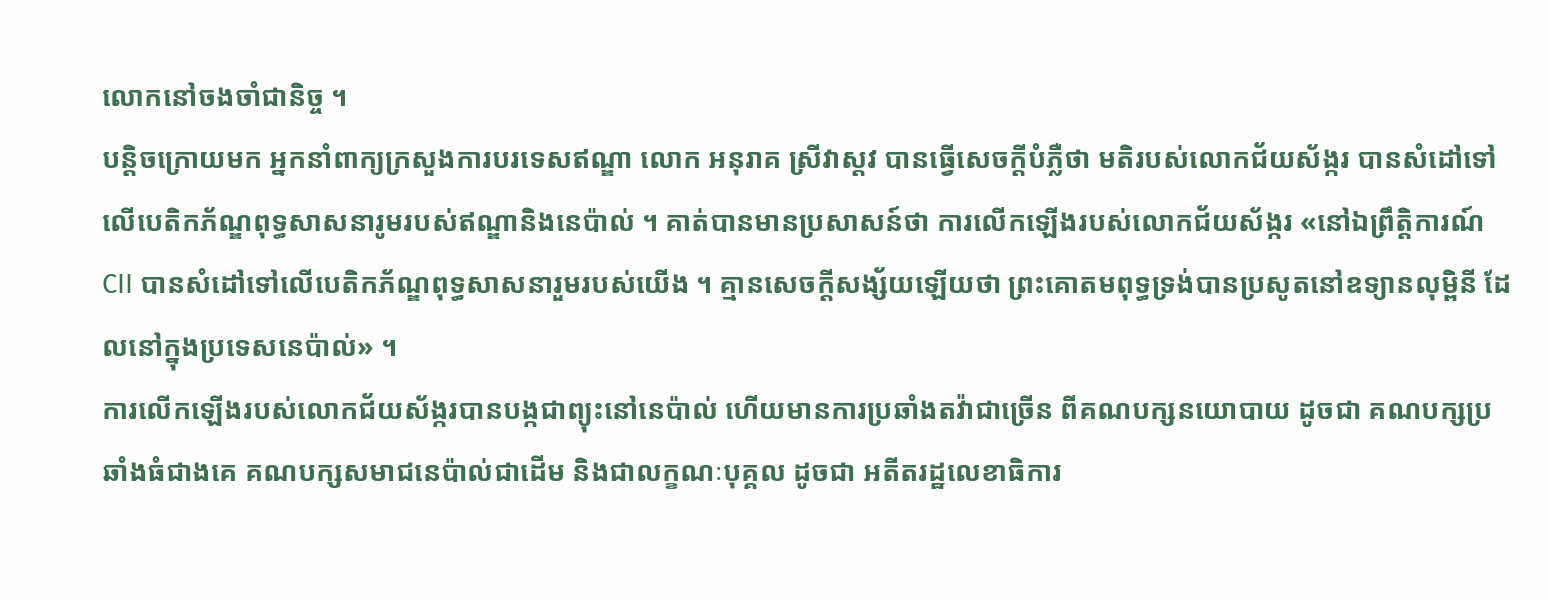លោកនៅចងចាំជានិច្ច ។
បន្តិចក្រោយមក អ្នកនាំពាក្យក្រសួងការបរទេសឥណ្ឌា លោក អនុរាគ ស្រីវាស្តវ បានធ្វើសេចក្តីបំភ្លឺថា មតិរបស់លោកជ័យស័ង្ករ បានសំដៅទៅលើបេតិកភ័ណ្ឌពុទ្ធសាសនារូមរបស់ឥណ្ឌានិងនេប៉ាល់ ។ គាត់បានមានប្រសាសន៍ថា ការលើកឡើងរបស់លោកជ័យស័ង្ករ «នៅឯព្រឹត្តិការណ៍ CII បានសំដៅទៅលើបេតិកភ័ណ្ឌពុទ្ធសាសនារួមរបស់យើង ។ គ្មានសេចក្តីសង្ស័យឡើយថា ព្រះគោតមពុទ្ធទ្រង់បានប្រសូតនៅឧទ្យានលុម្ពិនី ដែលនៅក្នុងប្រទេសនេប៉ាល់» ។
ការលើកឡើងរបស់លោកជ័យស័ង្ករបានបង្កជាព្យុះនៅនេប៉ាល់ ហើយមានការប្រឆាំងតវ៉ាជាច្រើន ពីគណបក្សនយោបាយ ដូចជា គណបក្សប្រឆាំងធំជាងគេ គណបក្សសមាជនេប៉ាល់ជាដើម និងជាលក្ខណៈបុគ្គល ដូចជា អតីតរដ្ឋលេខាធិការ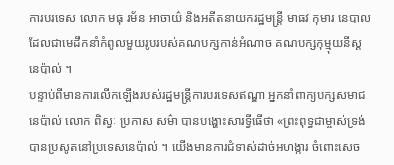ការបរទេស លោក មធុ រម័ន អាចាយ៌ និងអតីតនាយករដ្ឋមន្ត្រី មាធវ កុមារ នេបាល ដែលជាមេដឹកនាំកំពូលមួយរូបរបស់គណបក្សកាន់អំណាច គណបក្សកុម្មុយនីស្តនេប៉ាល់ ។
បន្ទាប់ពីមានការលើកឡើងរបស់រដ្ឋមន្ត្រីការបរទេសឥណ្ឌា អ្នកនាំពាក្យបក្សសមាជនេប៉ាល់ លោក ពិស្វៈ ប្រកាស សម៌ា បានបង្ហោះសារទ្វីធើថា «ព្រះពុទ្ធជាម្ចាស់ទ្រង់បានប្រសូតនៅប្រទេសនេប៉ាល់ ។ យើងមានការជំទាស់ដាច់អហង្ការ ចំពោះសេច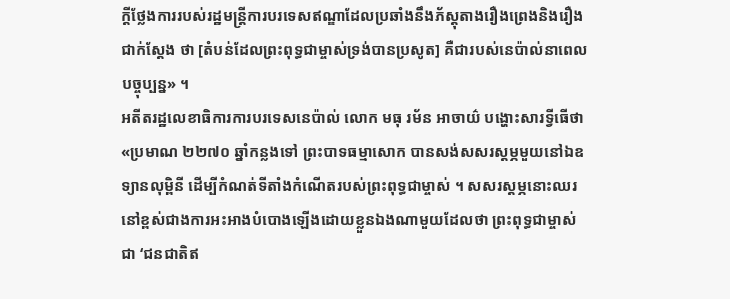ក្តីថ្លែងការរបស់រដ្ឋមន្ត្រីការបរទេសឥណ្ឌាដែលប្រឆាំងនឹងភ័ស្តុតាងរឿងព្រេងនិងរឿងជាក់ស្ដែង ថា [តំបន់ដែលព្រះពុទ្ធជាម្ចាស់ទ្រង់បានប្រសូត] គឺជារបស់នេប៉ាល់នាពេលបច្ចុប្បន្ន» ។
អតីតរដ្ឋលេខាធិការការបរទេសនេប៉ាល់ លោក មធុ រម័ន អាចាយ៌ បង្ហោះសារទ្វីធើថា «ប្រមាណ ២២៧០ ឆ្នាំកន្លងទៅ ព្រះបាទធម្មាសោក បានសង់សសរស្តម្ភមួយនៅឯឧទ្យានលុម្ពិនី ដើម្បីកំណត់ទីតាំងកំណើតរបស់ព្រះពុទ្ធជាម្ចាស់ ។ សសរស្តម្ភនោះឈរនៅខ្ពស់ជាងការអះអាងបំបោងឡើងដោយខ្លួនឯងណាមួយដែលថា ព្រះពុទ្ធជាម្ចាស់ជា ‘ជនជាតិឥ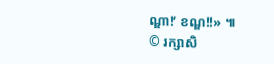ណ្ឌា!’ ខណ្ឌ!!» ៕
© រក្សាសិ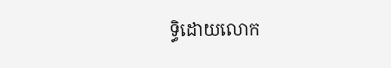ទ្ធិដោយលោក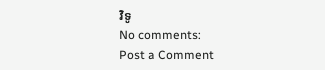វិទូ
No comments:
Post a Comment